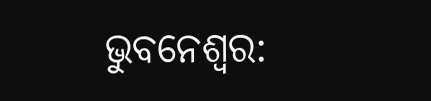ଭୁବନେଶ୍ବର: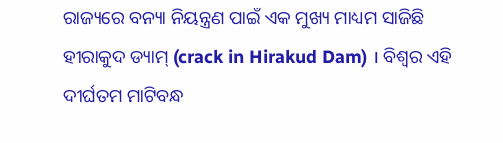ରାଜ୍ୟରେ ବନ୍ୟା ନିୟନ୍ତ୍ରଣ ପାଇଁ ଏକ ମୁଖ୍ୟ ମାଧ୍ୟମ ସାଜିଛି ହୀରାକୁଦ ଡ୍ୟାମ୍ (crack in Hirakud Dam) । ବିଶ୍ବର ଏହି ଦୀର୍ଘତମ ମାଟିବନ୍ଧ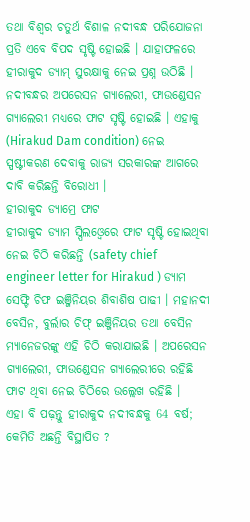ତଥା ବିଶ୍ବର ଚତୁର୍ଥ ବିଶାଳ ନଦୀବନ୍ଧ ପରିଯୋଜନା ପ୍ରତି ଏବେ ବିପଦ ସୃଷ୍ଟି ହୋଇଛି । ଯାହାଫଳରେ ହୀରାକୁଦ ଡ୍ୟାମ୍ ସୁରକ୍ଷାକୁ ନେଇ ପ୍ରଶ୍ନ ଉଠିଛି । ନଦୀବନ୍ଧର ଅପରେସନ ଗ୍ୟାଲେରୀ, ଫାଉଣ୍ଡେସନ ଗ୍ୟାଲେରୀ ମଧ୍ୟରେ ଫାଟ ସୃଷ୍ଟି ହୋଇଛି । ଏହାକୁ (Hirakud Dam condition) ନେଇ ସ୍ପଷ୍ଟୀକରଣ ଦେବାକୁ ରାଜ୍ୟ ସରକାରଙ୍କ ଆଗରେ ଦାବି କରିଛନ୍ତି ବିରୋଧୀ ।
ହୀରାକୁଦ ଡ୍ୟାମ୍ରେ ଫାଟ
ହୀରାକୁଦ ଡ୍ୟାମ ସ୍ପିଲଓ୍ବେରେ ଫାଟ ସୃଷ୍ଟି ହୋଇଥିବା ନେଇ ଚିଠି କରିଛନ୍ତି (safety chief engineer letter for Hirakud ) ଡ୍ୟାମ ସେଫ୍ଟି ଚିଫ ଇଞ୍ଜିନିୟର ଶିବାଶିଷ ପାଢୀ । ମହାନଦୀ ବେସିନ, ବୁର୍ଲାର ଚିଫ୍ ଇଞ୍ଜିନିୟର ତଥା ବେସିନ ମ୍ୟାନେଜରଙ୍କୁ ଏହି ଚିଠି କରାଯାଇଛି । ଅପରେସନ ଗ୍ୟାଲେରୀ, ଫାଉଣ୍ଡେସନ ଗ୍ୟାଲେରୀରେ ରହିଛି ଫାଟ ଥିବା ନେଇ ଚିଠିରେ ଉଲ୍ଲେଖ ରହିଛି ।
ଏହା ବି ପଢ଼ନ୍ତୁ ହୀରାକୁଦ ନଦୀବନ୍ଧକୁ 64 ବର୍ଷ; କେମିତି ଅଛନ୍ତି ବିସ୍ଥାପିତ ?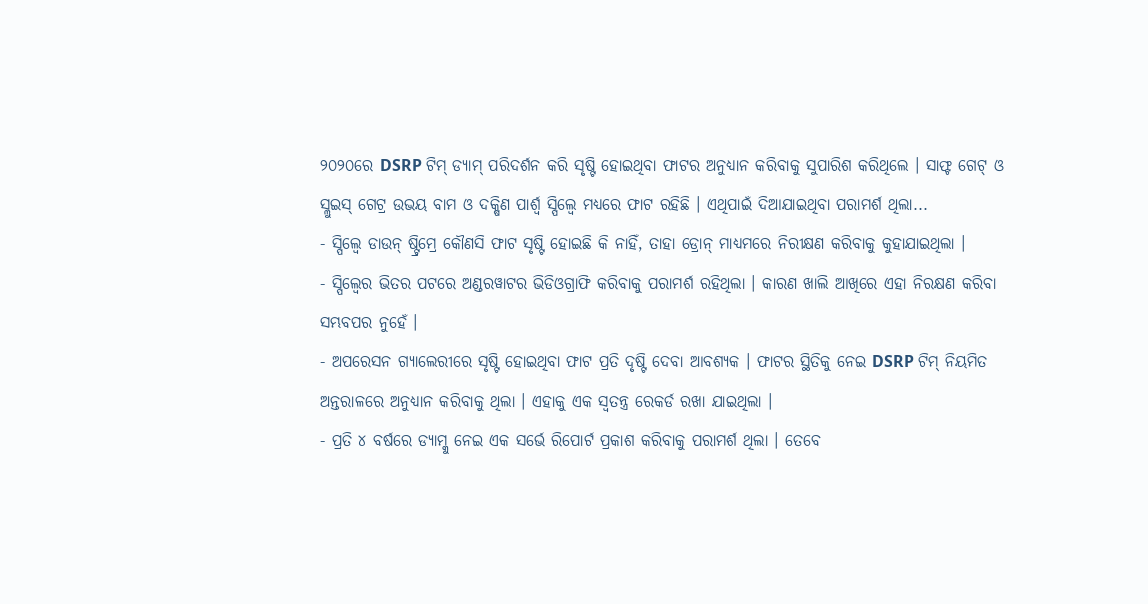୨୦୨୦ରେ DSRP ଟିମ୍ ଡ୍ୟାମ୍ ପରିଦର୍ଶନ କରି ସୃଷ୍ଟି ହୋଇଥିବା ଫାଟର ଅନୁଧ୍ୟାନ କରିବାକୁ ସୁପାରିଶ କରିଥିଲେ । ସାଫ୍ଟ ଗେଟ୍ ଓ ସ୍ଲୁଇସ୍ ଗେଟ୍ର ଉଭୟ ବାମ ଓ ଦକ୍ଷିଣ ପାର୍ଶ୍ବ ସ୍ପିଲ୍ୱେ ମଧ୍ୟରେ ଫାଟ ରହିଛି । ଏଥିପାଇଁ ଦିଆଯାଇଥିବା ପରାମର୍ଶ ଥିଲା...
- ସ୍ପିଲ୍ୱେ ଡାଉନ୍ ଷ୍ଟ୍ରିମ୍ରେ କୌଣସି ଫାଟ ସୃଷ୍ଟି ହୋଇଛି କି ନାହିଁ, ତାହା ଡ୍ରୋନ୍ ମାଧ୍ୟମରେ ନିରୀକ୍ଷଣ କରିବାକୁ କୁହାଯାଇଥିଲା ।
- ସ୍ପିଲ୍ୱେର ଭିତର ପଟରେ ଅଣ୍ଡରୱାଟର ଭିଡିଓଗ୍ରାଫି କରିବାକୁ ପରାମର୍ଶ ରହିଥିଲା । କାରଣ ଖାଲି ଆଖିରେ ଏହା ନିରକ୍ଷଣ କରିବା ସମ୍ଭବପର ନୁହେଁ ।
- ଅପରେସନ ଗ୍ୟାଲେରୀରେ ସୃଷ୍ଟି ହୋଇଥିବା ଫାଟ ପ୍ରତି ଦୃଷ୍ଟି ଦେବା ଆବଶ୍ୟକ । ଫାଟର ସ୍ଥିତିକୁ ନେଇ DSRP ଟିମ୍ ନିୟମିତ ଅନ୍ତରାଳରେ ଅନୁଧ୍ୟାନ କରିବାକୁ ଥିଲା । ଏହାକୁ ଏକ ସ୍ବତନ୍ତ୍ର ରେକର୍ଡ ରଖା ଯାଇଥିଲା ।
- ପ୍ରତି ୪ ବର୍ଷରେ ଡ୍ୟାମ୍କୁ ନେଇ ଏକ ସର୍ଭେ ରିପୋର୍ଟ ପ୍ରକାଶ କରିବାକୁ ପରାମର୍ଶ ଥିଲା । ତେବେ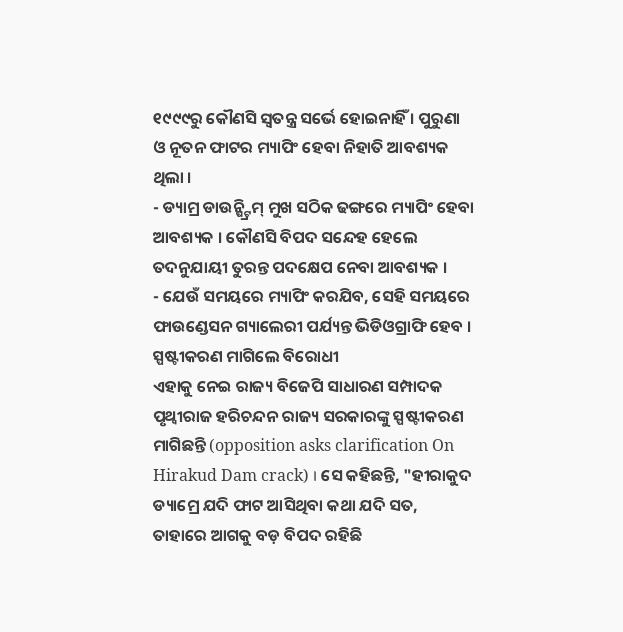୧୯୯୯ରୁ କୌଣସି ସ୍ବତନ୍ତ୍ର ସର୍ଭେ ହୋଇନାହିଁ । ପୁରୁଣା ଓ ନୂତନ ଫାଟର ମ୍ୟାପିଂ ହେବା ନିହାତି ଆବଶ୍ୟକ ଥିଲା ।
- ଡ୍ୟାମ୍ର ଡାଉନ୍ଷ୍ଟ୍ରିମ୍ ମୁଖ ସଠିକ ଢଙ୍ଗରେ ମ୍ୟାପିଂ ହେବା ଆବଶ୍ୟକ । କୌଣସି ବିପଦ ସନ୍ଦେହ ହେଲେ ତଦନୁଯାୟୀ ତୁରନ୍ତ ପଦକ୍ଷେପ ନେବା ଆବଶ୍ୟକ ।
- ଯେଉଁ ସମୟରେ ମ୍ୟାପିଂ କରଯିବ, ସେହି ସମୟରେ ଫାଉଣ୍ଡେସନ ଗ୍ୟାଲେରୀ ପର୍ଯ୍ୟନ୍ତ ଭିଡିଓଗ୍ରାଫି ହେବ ।
ସ୍ପଷ୍ଟୀକରଣ ମାଗିଲେ ବିରୋଧୀ
ଏହାକୁ ନେଇ ରାଜ୍ୟ ବିଜେପି ସାଧାରଣ ସମ୍ପାଦକ ପୃଥ୍ବୀରାଜ ହରିଚନ୍ଦନ ରାଜ୍ୟ ସରକାରଙ୍କୁ ସ୍ପଷ୍ଟୀକରଣ ମାଗିଛନ୍ତି (opposition asks clarification On Hirakud Dam crack) । ସେ କହିଛନ୍ତି, "ହୀରାକୁଦ ଡ୍ୟାମ୍ରେ ଯଦି ଫାଟ ଆସିଥିବା କଥା ଯଦି ସତ, ତାହାରେ ଆଗକୁ ବଡ଼ ବିପଦ ରହିଛି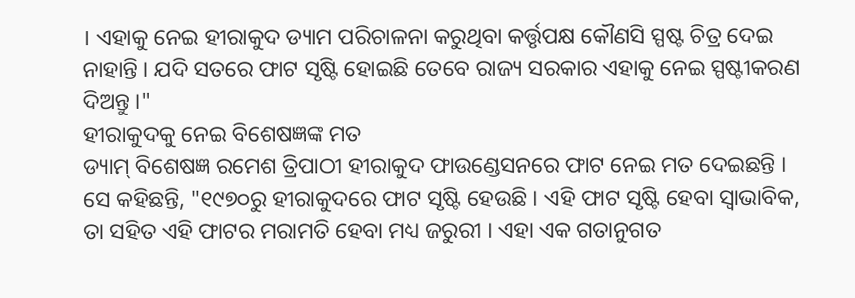। ଏହାକୁ ନେଇ ହୀରାକୁଦ ଡ୍ୟାମ ପରିଚାଳନା କରୁଥିବା କର୍ତ୍ତୃପକ୍ଷ କୌଣସି ସ୍ପଷ୍ଟ ଚିତ୍ର ଦେଇ ନାହାନ୍ତି । ଯଦି ସତରେ ଫାଟ ସୃଷ୍ଟି ହୋଇଛି ତେବେ ରାଜ୍ୟ ସରକାର ଏହାକୁ ନେଇ ସ୍ପଷ୍ଟୀକରଣ ଦିଅନ୍ତୁ ।"
ହୀରାକୁଦକୁ ନେଇ ବିଶେଷଜ୍ଞଙ୍କ ମତ
ଡ୍ୟାମ୍ ବିଶେଷଜ୍ଞ ରମେଶ ତ୍ରିପାଠୀ ହୀରାକୁଦ ଫାଉଣ୍ଡେସନରେ ଫାଟ ନେଇ ମତ ଦେଇଛନ୍ତି । ସେ କହିଛନ୍ତି, "୧୯୭୦ରୁ ହୀରାକୁଦରେ ଫାଟ ସୃଷ୍ଟି ହେଉଛି । ଏହି ଫାଟ ସୃଷ୍ଟି ହେବା ସ୍ବାଭାବିକ, ତା ସହିତ ଏହି ଫାଟର ମରାମତି ହେବା ମଧ୍ୟ ଜରୁରୀ । ଏହା ଏକ ଗତାନୁଗତ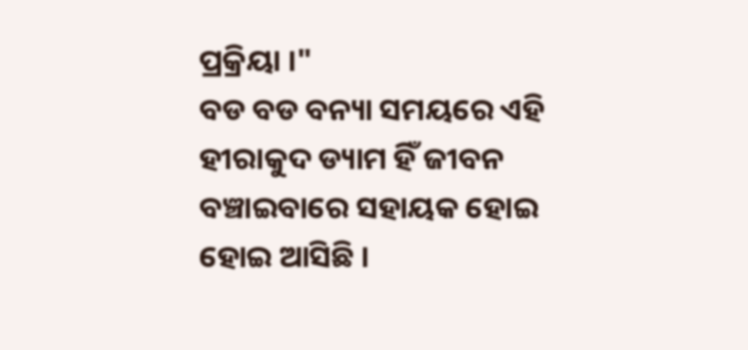ପ୍ରକ୍ରିୟା ।"
ବଡ ବଡ ବନ୍ୟା ସମୟରେ ଏହି ହୀରାକୁଦ ଡ୍ୟାମ ହିଁ ଜୀବନ ବଞ୍ଚାଇବାରେ ସହାୟକ ହୋଇ ହୋଇ ଆସିଛି ।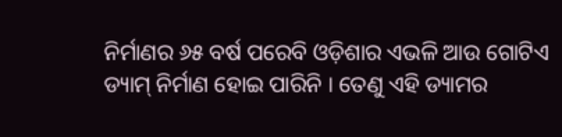ନିର୍ମାଣର ୬୫ ବର୍ଷ ପରେବି ଓଡ଼ିଶାର ଏଭଳି ଆଉ ଗୋଟିଏ ଡ୍ୟାମ୍ ନିର୍ମାଣ ହୋଇ ପାରିନି । ତେଣୁ ଏହି ଡ୍ୟାମର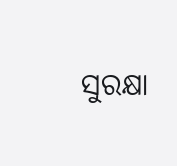ସୁରକ୍ଷା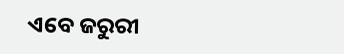ଏବେ ଜରୁରୀ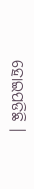ହୋଇପଡିଛି ।